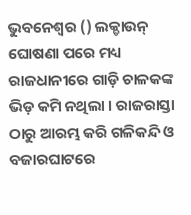ଭୁବନେଶ୍ୱର () ଲକ୍ଡାଉନ୍ ଘୋଷଣା ପରେ ମଧ୍ୟ ରାଜଧାନୀରେ ଗାଡ଼ି ଚାଳକଙ୍କ ଭିଡ଼ କମି ନଥିଲା । ରାଜରାସ୍ତା ଠାରୁ ଆରମ୍ଭ କରି ଗଳିକନ୍ଦି ଓ ବଜାରଘାଟରେ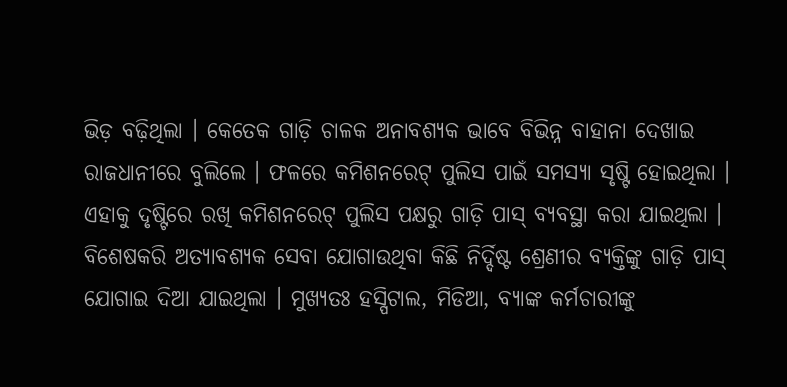ଭିଡ଼ ବଢ଼ିଥିଲା । କେତେକ ଗାଡ଼ି ଚାଳକ ଅନାବଶ୍ୟକ ଭାବେ ବିଭିନ୍ନ ବାହାନା ଦେଖାଇ ରାଜଧାନୀରେ ବୁଲିଲେ । ଫଳରେ କମିଶନରେଟ୍ ପୁଲିସ ପାଇଁ ସମସ୍ୟା ସୃଷ୍ଟି ହୋଇଥିଲା । ଏହାକୁ ଦୃଷ୍ଟିରେ ରଖି କମିଶନରେଟ୍ ପୁଲିସ ପକ୍ଷରୁ ଗାଡ଼ି ପାସ୍ ବ୍ୟବସ୍ଥା କରା ଯାଇଥିଲା ।
ବିଶେଷକରି ଅତ୍ୟାବଶ୍ୟକ ସେବା ଯୋଗାଉଥିବା କିଛି ନିର୍ଦ୍ଦିଷ୍ଟ ଶ୍ରେଣୀର ବ୍ୟକ୍ତିଙ୍କୁ ଗାଡ଼ି ପାସ୍ ଯୋଗାଇ ଦିଆ ଯାଇଥିଲା । ମୁଖ୍ୟତଃ ହସ୍ପିଟାଲ, ମିଡିଆ, ବ୍ୟାଙ୍କ କର୍ମଚାରୀଙ୍କୁ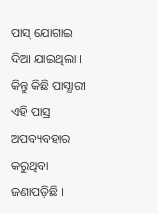ପାସ୍ ଯୋଗାଇ ଦିଆ ଯାଇଥିଲା । କିନ୍ତୁ କିଛି ପାସ୍ଧାରୀ ଏହି ପାସ୍ର ଅପବ୍ୟବହାର କରୁଥିବା ଜଣାପଡ଼ିଛି ।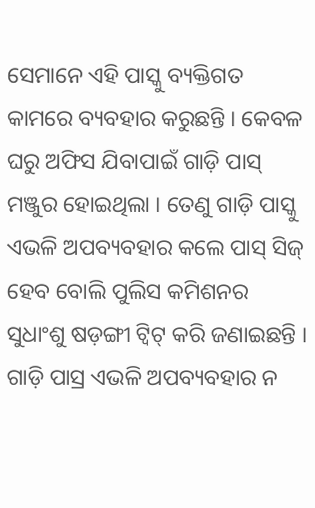ସେମାନେ ଏହି ପାସ୍କୁ ବ୍ୟକ୍ତିଗତ କାମରେ ବ୍ୟବହାର କରୁଛନ୍ତି । କେବଳ ଘରୁ ଅଫିସ ଯିବାପାଇଁ ଗାଡ଼ି ପାସ୍ ମଞ୍ଜୁର ହୋଇଥିଲା । ତେଣୁ ଗାଡ଼ି ପାସ୍କୁ ଏଭଳି ଅପବ୍ୟବହାର କଲେ ପାସ୍ ସିଜ୍ ହେବ ବୋଲି ପୁଲିସ କମିଶନର ସୁଧାଂଶୁ ଷଡ଼ଙ୍ଗୀ ଟ୍ୱିଟ୍ କରି ଜଣାଇଛନ୍ତି । ଗାଡ଼ି ପାସ୍ର ଏଭଳି ଅପବ୍ୟବହାର ନ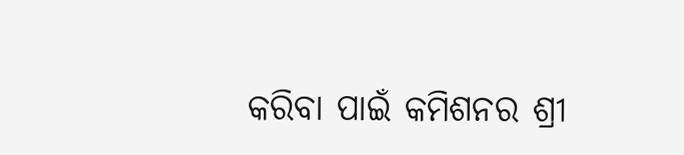କରିବା ପାଇଁ କମିଶନର ଶ୍ରୀ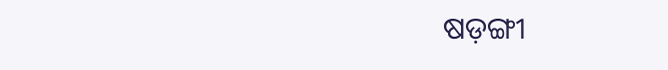ଷଡ଼ଙ୍ଗୀ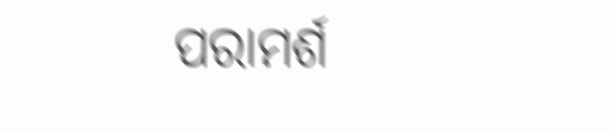ପରାମର୍ଶ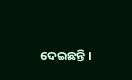ଦେଇଛନ୍ତି ।